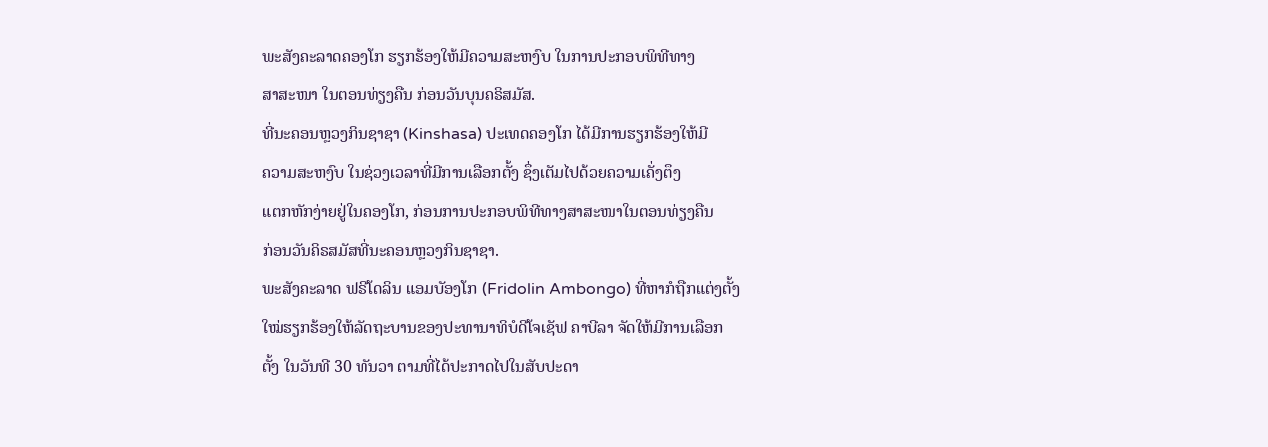ພະສັງຄະລາດຄອງໂກ ຮຽກຮ້ອງໃຫ້ມີຄວາມສະຫງົບ ໃນການປະກອບພິທີທາງ
ສາສະໜາ ໃນຕອນທ່ຽງຄືນ ກ່ອນວັນບຸນຄຣິສມັສ.
ທີ່ນະຄອນຫຼວງກິນຊາຊາ (Kinshasa) ປະເທດຄອງໂກ ໄດ້ມີການຮຽກຮ້ອງໃຫ້ມີ
ຄວາມສະຫງົບ ໃນຊ່ວງເວລາທີ່ມີການເລືອກຕັ້ງ ຊຶ່ງເຕັມໄປດ້ວຍຄວາມເຄັ່ງຕຶງ
ແຕກຫັກງ່າຍຢູ່ໃນຄອງໂກ, ກ່ອນການປະກອບພິທີທາງສາສະໜາໃນຕອນທ່ຽງຄືນ
ກ່ອນວັນຄິຣສມັສທີ່ນະຄອນຫຼວງກິນຊາຊາ.
ພະສັງຄະລາດ ຟຣີໂດລິນ ແອມບັອງໂກ (Fridolin Ambongo) ທີ່ຫາກໍຖືກແຕ່ງຕັ້ງ
ໃໝ່ຮຽກຮ້ອງໃຫ້ລັດຖະບານຂອງປະທານາທິບໍດີໂຈເຊັຟ ຄາບີລາ ຈັດໃຫ້ມີການເລືອກ
ຕັ້ງ ໃນວັນທີ 30 ທັນວາ ຕາມທີ່ໄດ້ປະກາດໄປໃນສັບປະດາ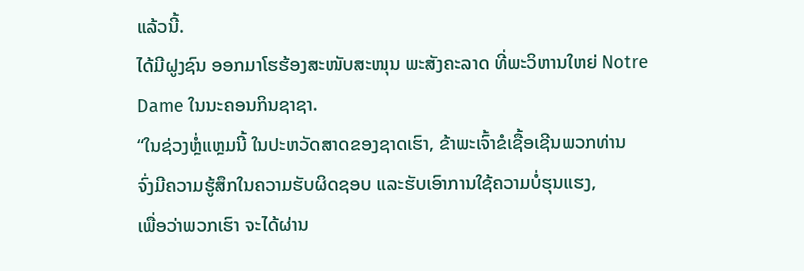ແລ້ວນີ້.
ໄດ້ມີຝູງຊົນ ອອກມາໂຮຮ້ອງສະໜັບສະໜຸນ ພະສັງຄະລາດ ທີ່ພະວິຫານໃຫຍ່ Notre
Dame ໃນນະຄອນກິນຊາຊາ.
“ໃນຊ່ວງຫຼໍ່ແຫຼມນີ້ ໃນປະຫວັດສາດຂອງຊາດເຮົາ, ຂ້າພະເຈົ້າຂໍເຊື້ອເຊີນພວກທ່ານ
ຈົ່ງມີຄວາມຮູ້ສຶກໃນຄວາມຮັບຜິດຊອບ ແລະຮັບເອົາການໃຊ້ຄວາມບໍ່ຮຸນແຮງ,
ເພື່ອວ່າພວກເຮົາ ຈະໄດ້ຜ່ານ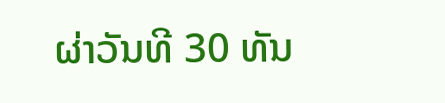ຜ່າວັນທີ 30 ທັນ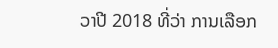ວາປີ 2018 ທີ່ວ່າ ການເລືອກ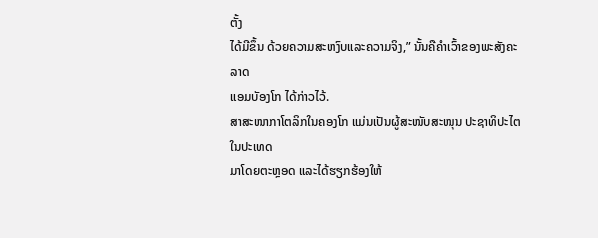ຕັ້ງ
ໄດ້ມີຂຶ້ນ ດ້ວຍຄວາມສະຫງົບແລະຄວາມຈິງ,” ນັ້ນຄືຄຳເວົ້າຂອງພະສັງຄະລາດ
ແອມບັອງໂກ ໄດ້ກ່າວໄວ້.
ສາສະໜາກາໂຕລິກໃນຄອງໂກ ແມ່ນເປັນຜູ້ສະໜັບສະໜຸນ ປະຊາທິປະໄຕໃນປະເທດ
ມາໂດຍຕະຫຼອດ ແລະໄດ້ຮຽກຮ້ອງໃຫ້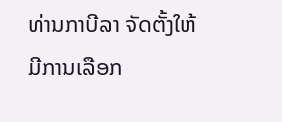ທ່ານກາບີລາ ຈັດຕັ້ງໃຫ້ມີການເລືອກ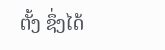ຕັ້ງ ຊຶ່ງໄດ້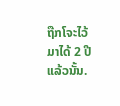ຖືກໂຈະໄວ້ ມາໄດ້ 2 ປີແລ້ວນັ້ນ.